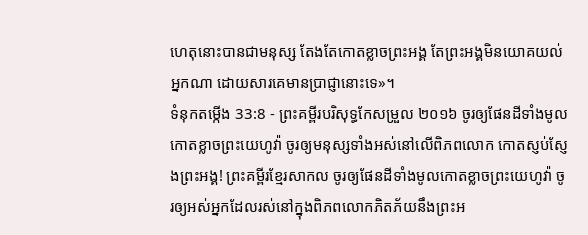ហេតុនោះបានជាមនុស្ស តែងតែកោតខ្លាចព្រះអង្គ តែព្រះអង្គមិនយោគយល់អ្នកណា ដោយសារគេមានប្រាជ្ញានោះទេ»។
ទំនុកតម្កើង 33:8 - ព្រះគម្ពីរបរិសុទ្ធកែសម្រួល ២០១៦ ចូរឲ្យផែនដីទាំងមូលកោតខ្លាចព្រះយេហូវ៉ា ចូរឲ្យមនុស្សទាំងអស់នៅលើពិភពលោក កោតស្ញប់ស្ញែងព្រះអង្គ! ព្រះគម្ពីរខ្មែរសាកល ចូរឲ្យផែនដីទាំងមូលកោតខ្លាចព្រះយេហូវ៉ា ចូរឲ្យអស់អ្នកដែលរស់នៅក្នុងពិភពលោកភិតភ័យនឹងព្រះអ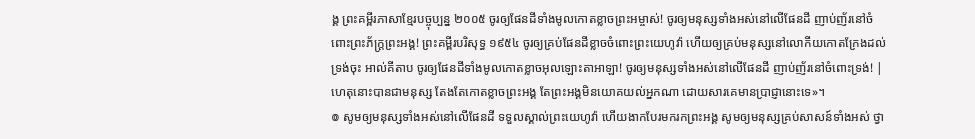ង្គ ព្រះគម្ពីរភាសាខ្មែរបច្ចុប្បន្ន ២០០៥ ចូរឲ្យផែនដីទាំងមូលកោតខ្លាចព្រះអម្ចាស់! ចូរឲ្យមនុស្សទាំងអស់នៅលើផែនដី ញាប់ញ័រនៅចំពោះព្រះភ័ក្ត្រព្រះអង្គ! ព្រះគម្ពីរបរិសុទ្ធ ១៩៥៤ ចូរឲ្យគ្រប់ផែនដីខ្លាចចំពោះព្រះយេហូវ៉ា ហើយឲ្យគ្រប់មនុស្សនៅលោកីយកោតក្រែងដល់ទ្រង់ចុះ អាល់គីតាប ចូរឲ្យផែនដីទាំងមូលកោតខ្លាចអុលឡោះតាអាឡា! ចូរឲ្យមនុស្សទាំងអស់នៅលើផែនដី ញាប់ញ័រនៅចំពោះទ្រង់! |
ហេតុនោះបានជាមនុស្ស តែងតែកោតខ្លាចព្រះអង្គ តែព្រះអង្គមិនយោគយល់អ្នកណា ដោយសារគេមានប្រាជ្ញានោះទេ»។
៙ សូមឲ្យមនុស្សទាំងអស់នៅលើផែនដី ទទួលស្គាល់ព្រះយេហូវ៉ា ហើយងាកបែរមករកព្រះអង្គ សូមឲ្យមនុស្សគ្រប់សាសន៍ទាំងអស់ ថ្វា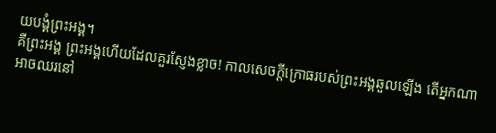យបង្គំព្រះអង្គ។
គឺព្រះអង្គ ព្រះអង្គហើយដែលគួរស្ញែងខ្លាច! កាលសេចក្ដីក្រោធរបស់ព្រះអង្គឆួលឡើង តើអ្នកណាអាចឈរនៅ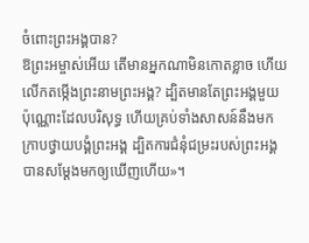ចំពោះព្រះអង្គបាន?
ឱព្រះអម្ចាស់អើយ តើមានអ្នកណាមិនកោតខ្លាច ហើយលើកតម្កើងព្រះនាមព្រះអង្គ? ដ្បិតមានតែព្រះអង្គមួយប៉ុណ្ណោះដែលបរិសុទ្ធ ហើយគ្រប់ទាំងសាសន៍នឹងមកក្រាបថ្វាយបង្គំព្រះអង្គ ដ្បិតការជំនុំជម្រះរបស់ព្រះអង្គ បានសម្តែងមកឲ្យឃើញហើយ»។